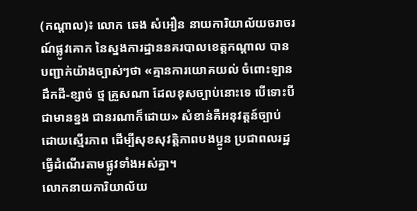(កណ្ដាល)៖ លោក ឆេង សំអឿន នាយការិយាល័យចរាចរណ៍ផ្លូវគោក នៃស្នងការដ្ឋាននគរបាលខេត្តកណ្ដាល បានបញ្ជាក់យ៉ាងច្បាស់ៗថា «គ្មានការយោគយល់ ចំពោះឡានដឹកដី-ខ្សាច់ ថ្ម គ្រួសណា ដែលខុសច្បាប់នោះទេ បើទោះបីជាមានខ្នង ជានរណាក៏ដោយ» សំខាន់គឺអនុវត្តន៍ច្បាប់ដោយស្មើរភាព ដើម្បីសុខសុវត្តិភាពបងប្អូន ប្រជាពលរដ្ឋធ្វើដំណើរតាមផ្លូវទាំងអស់គ្នា។
លោកនាយការិយាល័យ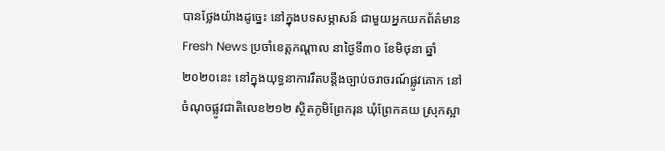បានថ្លែងយ៉ាងដូច្នេះ នៅក្នុងបទសម្ភាសន៍ ជាមួយអ្នកយកព័ត៌មាន Fresh News ប្រចាំខេត្តកណ្ដាល នាថ្ងៃទី៣០ ខែមិថុនា ឆ្នាំ២០២០នេះ នៅក្នុងយុទ្ធនាការរឹតបន្តឹងច្បាប់ចរាចរណ៍ផ្លូវគោក នៅចំណុចផ្លូវជាតិលេខ២១២ ស្ថិតភូមិព្រែករុន ឃុំព្រែកគយ ស្រុកស្អា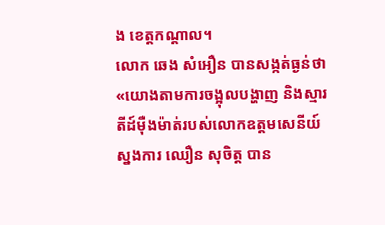ង ខេត្តកណ្ដាល។
លោក ឆេង សំអឿន បានសង្កត់ធ្ងន់ថា «យោងតាមការចង្អុលបង្ហាញ និងស្មារតីដ៍ម៉ឺងម៉ាត់របស់លោកឧត្តមសេនីយ៍ស្នងការ ឈឿន សុចិត្ត បាន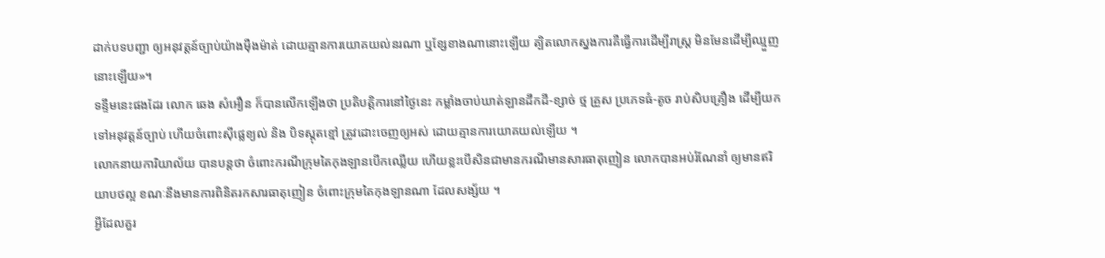ដាក់បទបញ្ជា ឲ្យអនុវត្តន៍ច្បាប់យ៉ាងម៉ឺងម៉ាត់ ដោយគ្មានការយោគយល់នរណា ឬខ្សែខាងណានោះឡើយ ត្បិតលោកស្នងការគឺធ្វើការដើម្បីរាស្ត្រ មិនមែនដើម្បីឈ្មួញនោះឡើយ»។
ទន្ទឹមនេះផងដែរ លោក ឆេង សំអឿន ក៏បានលើកឡើងថា ប្រតិបត្តិការនៅថ្ងៃនេះ កម្លាំងចាប់ឃាត់ឡានដឹកដី-ខ្សាច់ ថ្ម គ្រួស ប្រភេទធំ-តូច រាប់សិបគ្រឿង ដើម្បីយកទៅអនុវត្តន៍ច្បាប់ ហើយចំពោះស៊ីផ្លេខ្យល់ និង បិទស្គុតខ្មៅ ត្រូវដោះចេញឲ្យអស់ ដោយគ្មានការយោគយល់ឡើយ ។
លោកនាយការិយាល័យ បានបន្តថា ចំពោះករណីក្រុមតៃកុងឡានបើកឈ្លើយ ហើយខ្លះបើសិនជាមានករណីមានសារធាតុញៀន លោកបានអប់រំណែនាំ ឲ្យមានឥរិយាបថល្អ ខណៈនឹងមានការពិនិតរកសារធាតុញៀន ចំពោះក្រុមតៃកុងឡានណា ដែលសង្ស័យ ។
អ្វីដែលគួរ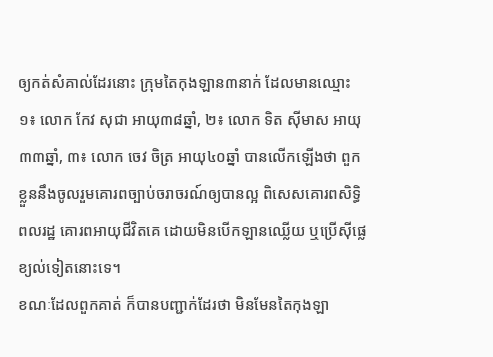ឲ្យកត់សំគាល់ដែរនោះ ក្រុមតៃកុងឡាន៣នាក់ ដែលមានឈ្មោះ ១៖ លោក កែវ សុជា អាយុ៣៨ឆ្នាំ, ២៖ លោក ទិត ស៊ីមាស អាយុ៣៣ឆ្នាំ, ៣៖ លោក ចេវ ចិត្រ អាយុ៤០ឆ្នាំ បានលើកឡើងថា ពួកខ្លួននឹងចូលរួមគោរពច្បាប់ចរាចរណ៍ឲ្យបានល្អ ពិសេសគោរពសិទ្ធិពលរដ្ឋ គោរពអាយុជីវិតគេ ដោយមិនបើកឡានឈ្លើយ ឬប្រើស៊ីផ្លេខ្យល់ទៀតនោះទេ។
ខណៈដែលពួកគាត់ ក៏បានបញ្ជាក់ដែរថា មិនមែនតៃកុងឡា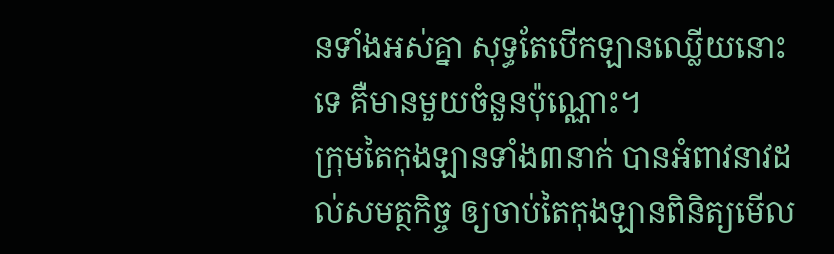នទាំងអស់គ្នា សុទ្ធតែបើកឡានឈ្លើយនោះទេ គឺមានមួយចំនួនប៉ុណ្ណោះ។
ក្រុមតៃកុងឡានទាំង៣នាក់ បានអំពាវនាវដល់សមត្ថកិច្ច ឲ្យចាប់តៃកុងឡានពិនិត្យមើល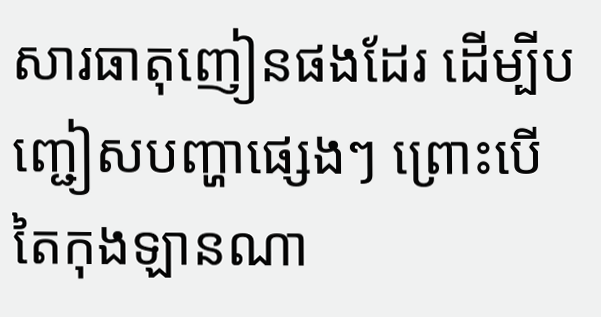សារធាតុញៀនផងដែរ ដើម្បីបញ្ជៀសបញ្ហាផ្សេងៗ ព្រោះបើតៃកុងឡានណា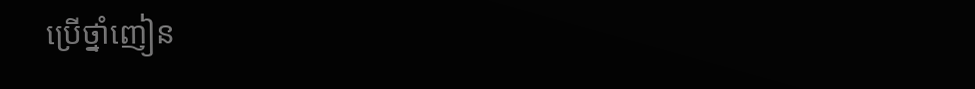ប្រើថ្នាំញៀន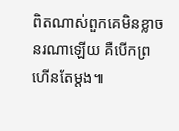ពិតណាស់ពួកគេមិនខ្លាចនរណាឡើយ គឺបើកព្រហើនតែម្ដង៕